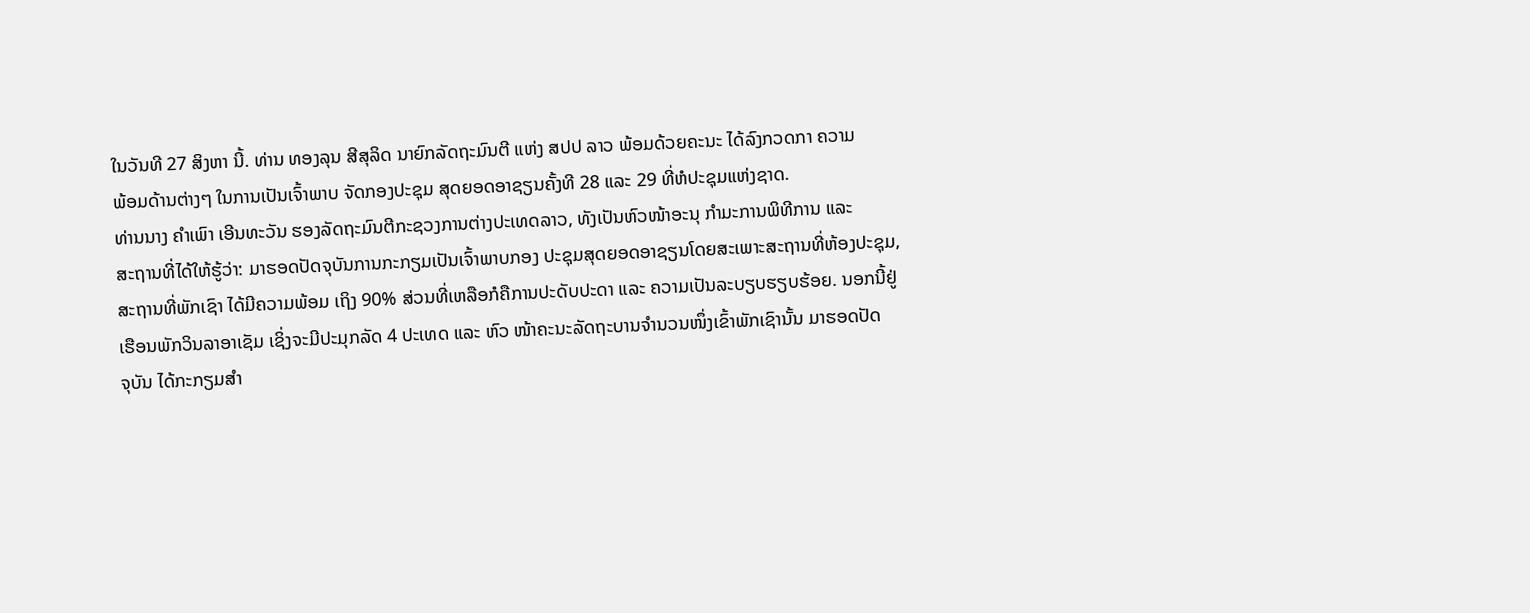ໃນວັນທີ 27 ສິງຫາ ນີ້. ທ່ານ ທອງລຸນ ສີສຸລິດ ນາຍົກລັດຖະມົນຕີ ແຫ່ງ ສປປ ລາວ ພ້ອມດ້ວຍຄະນະ ໄດ້ລົງກວດກາ ຄວາມ
ພ້ອມດ້ານຕ່າງໆ ໃນການເປັນເຈົ້າພາບ ຈັດກອງປະຊຸມ ສຸດຍອດອາຊຽນຄັ້ງທີ 28 ແລະ 29 ທີ່ຫໍປະຊຸມແຫ່ງຊາດ.
ທ່ານນາງ ຄໍາເພົາ ເອີນທະວັນ ຮອງລັດຖະມົນຕີກະຊວງການຕ່າງປະເທດລາວ, ທັງເປັນຫົວໜ້າອະນຸ ກໍາມະການພິທີການ ແລະ
ສະຖານທີ່ໄດ້ໃຫ້ຮູ້ວ່າ: ມາຮອດປັດຈຸບັນການກະກຽມເປັນເຈົ້າພາບກອງ ປະຊຸມສຸດຍອດອາຊຽນໂດຍສະເພາະສະຖານທີ່ຫ້ອງປະຊຸມ,
ສະຖານທີ່ພັກເຊົາ ໄດ້ມີຄວາມພ້ອມ ເຖິງ 90% ສ່ວນທີ່ເຫລືອກໍຄືການປະດັບປະດາ ແລະ ຄວາມເປັນລະບຽບຮຽບຮ້ອຍ. ນອກນີ້ຢູ່
ເຮືອນພັກວິນລາອາເຊັມ ເຊິ່ງຈະມີປະມຸກລັດ 4 ປະເທດ ແລະ ຫົວ ໜ້າຄະນະລັດຖະບານຈໍານວນໜຶ່ງເຂົ້າພັກເຊົານັ້ນ ມາຮອດປັດ
ຈຸບັນ ໄດ້ກະກຽມສໍາ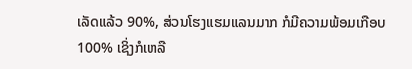ເລັດແລ້ວ 90%, ສ່ວນໂຮງແຮມແລນມາກ ກໍມີຄວາມພ້ອມເກືອບ 100% ເຊິ່ງກໍເຫລື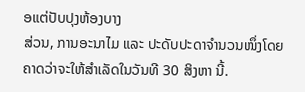ອແຕ່ປັບປຸງຫ້ອງບາງ
ສ່ວນ, ການອະນາໄມ ແລະ ປະດັບປະດາຈໍານວນໜຶ່ງໂດຍ ຄາດວ່າຈະໃຫ້ສໍາເລັດໃນວັນທີ 30 ສິງຫາ ນີ້.